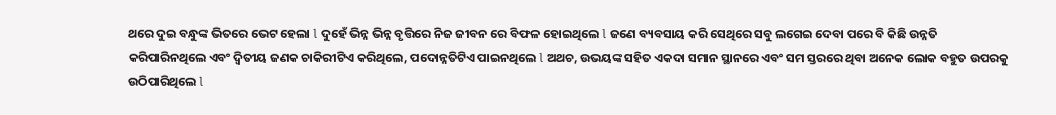ଥରେ ଦୁଇ ବନ୍ଧୁଙ୍କ ଭିତରେ ଭେଟ ହେଲା l ଦୁହେଁ ଭିନ୍ନ ଭିନ୍ନ ବୃତ୍ତିରେ ନିଜ ଜୀବନ ରେ ବିଫଳ ହୋଇଥିଲେ l ଜଣେ ବ୍ୟବସାୟ କରି ସେଥିରେ ସବୁ ଲଗେଇ ଦେବା ପରେ ବି କିଛି ଉନ୍ନତି କରିପାରିନଥିଲେ ଏବଂ ଦ୍ୱିତୀୟ ଜଣକ ଚାକିରୀଟିଏ କରିଥିଲେ, ପଦୋନ୍ନତିଟିଏ ପାଇନଥିଲେ l ଅଥଚ, ଉଭୟଙ୍କ ସହିତ ଏକଦା ସମାନ ସ୍ଥାନରେ ଏବଂ ସମ ସ୍ତରରେ ଥିବା ଅନେକ ଲୋକ ବହୁତ ଉପରକୁ ଉଠିପାରିଥିଲେ l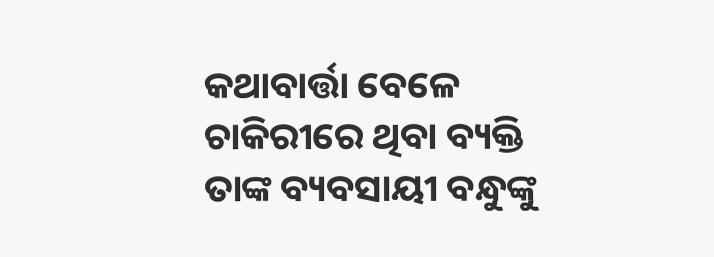କଥାବାର୍ତ୍ତା ବେଳେ ଚାକିରୀରେ ଥିବା ବ୍ୟକ୍ତି ତାଙ୍କ ବ୍ୟବସାୟୀ ବନ୍ଧୁଙ୍କୁ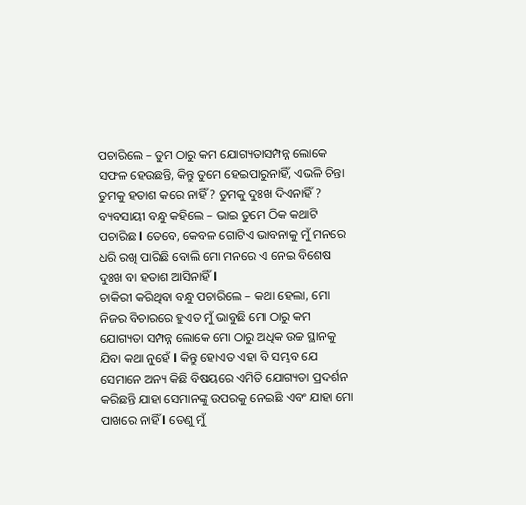ପଚାରିଲେ – ତୁମ ଠାରୁ କମ ଯୋଗ୍ୟତାସମ୍ପନ୍ନ ଲୋକେ ସଫଳ ହେଉଛନ୍ତି, କିନ୍ତୁ ତୁମେ ହେଇପାରୁନାହିଁ, ଏଭଳି ଚିନ୍ତା ତୁମକୁ ହତାଶ କରେ ନାହିଁ ? ତୁମକୁ ଦୁଃଖ ଦିଏନାହିଁ ?
ବ୍ୟବସାୟୀ ବନ୍ଧୁ କହିଲେ – ଭାଇ ତୁମେ ଠିକ କଥାଟି ପଚାରିଛ l ତେବେ, କେବଳ ଗୋଟିଏ ଭାବନାକୁ ମୁଁ ମନରେ ଧରି ରଖି ପାରିଛି ବୋଲି ମୋ ମନରେ ଏ ନେଇ ବିଶେଷ ଦୁଃଖ ବା ହତାଶ ଆସିନାହିଁ l
ଚାକିରୀ କରିଥିବା ବନ୍ଧୁ ପଚାରିଲେ – କଥା ହେଲା, ମୋ ନିଜର ବିଚାରରେ ହୁଏତ ମୁଁ ଭାବୁଛି ମୋ ଠାରୁ କମ ଯୋଗ୍ୟତା ସମ୍ପନ୍ନ ଲୋକେ ମୋ ଠାରୁ ଅଧିକ ଉଚ୍ଚ ସ୍ଥାନକୁ ଯିବା କଥା ନୁହେଁ l କିନ୍ତୁ ହୋଏତ ଏହା ବି ସମ୍ଭବ ଯେ ସେମାନେ ଅନ୍ୟ କିଛି ବିଷୟରେ ଏମିତି ଯୋଗ୍ୟତା ପ୍ରଦର୍ଶନ କରିଛନ୍ତି ଯାହା ସେମାନଙ୍କୁ ଉପରକୁ ନେଇଛି ଏବଂ ଯାହା ମୋ ପାଖରେ ନାହିଁ l ତେଣୁ ମୁଁ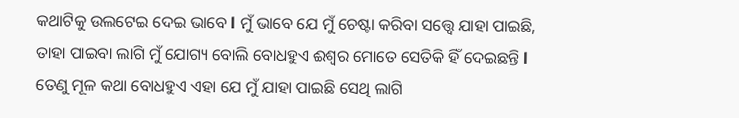କଥାଟିକୁ ଉଲଟେଇ ଦେଇ ଭାବେ l ମୁଁ ଭାବେ ଯେ ମୁଁ ଚେଷ୍ଟା କରିବା ସତ୍ତ୍ୱେ ଯାହା ପାଇଛି, ତାହା ପାଇବା ଲାଗି ମୁଁ ଯୋଗ୍ୟ ବୋଲି ବୋଧହୁଏ ଈଶ୍ଵର ମୋତେ ସେତିକି ହିଁ ଦେଇଛନ୍ତି l ତେଣୁ ମୂଳ କଥା ବୋଧହୁଏ ଏହା ଯେ ମୁଁ ଯାହା ପାଇଛି ସେଥି ଲାଗି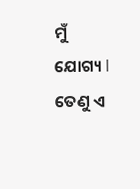ମୁଁ ଯୋଗ୍ୟ l ତେଣୁ ଏ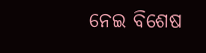ନେଇ ବିଶେଷ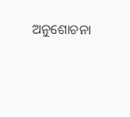ଅନୁଶୋଚନା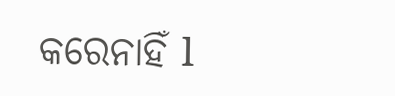କରେନାହିଁ l